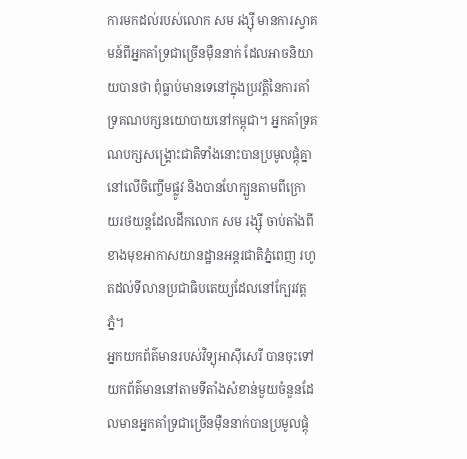ការមកដល់របស់លោក សម រង្ស៊ី មានការស្វាគមន៍ពីអ្នកគាំទ្រជាច្រើនម៉ឺននាក់ ដែលអាចនិយាយបានថា ពុំធ្លាប់មានទេនៅក្នុងប្រវត្តិនៃការគាំទ្រគណបក្សនយោបាយនៅកម្ពុជា។ អ្នកគាំទ្រគណបក្សសង្គ្រោះជាតិទាំងនោះបានប្រមូលផ្ដុំគ្នានៅលើចិញ្ចើមផ្លូវ និងបានហែក្បួនតាមពីក្រោយរថយន្តដែលដឹកលោក សម រង្ស៊ី ចាប់តាំងពីខាងមុខអាកាសយានដ្ឋានអន្តរជាតិភ្នំពេញ រហូតដល់ទីលានប្រជាធិបតេយ្យដែលនៅក្បែរវត្តភ្នំ។
អ្នកយកព័ត៌មានរបស់វិទ្យុអាស៊ីសេរី បានចុះទៅយកព័ត៌មាននៅតាមទីតាំងសំខាន់មួយចំនួនដែលមានអ្នកគាំទ្រជាច្រើនម៉ឺននាក់បានប្រមូលផ្ដុំ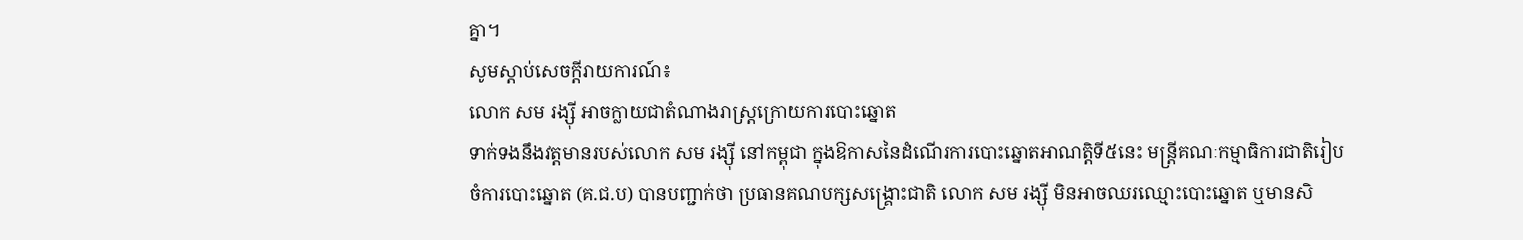គ្នា។
សូមស្ដាប់សេចក្ដីរាយការណ៍៖
លោក សម រង្ស៊ី អាចក្លាយជាតំណាងរាស្ត្រក្រោយការបោះឆ្នោត
ទាក់ទងនឹងវត្តមានរបស់លោក សម រង្ស៊ី នៅកម្ពុជា ក្នុងឱកាសនៃដំណើរការបោះឆ្នោតអាណត្តិទី៥នេះ មន្ត្រីគណៈកម្មាធិការជាតិរៀបចំការបោះឆ្នោត (គ.ជ.ប) បានបញ្ជាក់ថា ប្រធានគណបក្សសង្គ្រោះជាតិ លោក សម រង្ស៊ី មិនអាចឈរឈ្មោះបោះឆ្នោត ឬមានសិ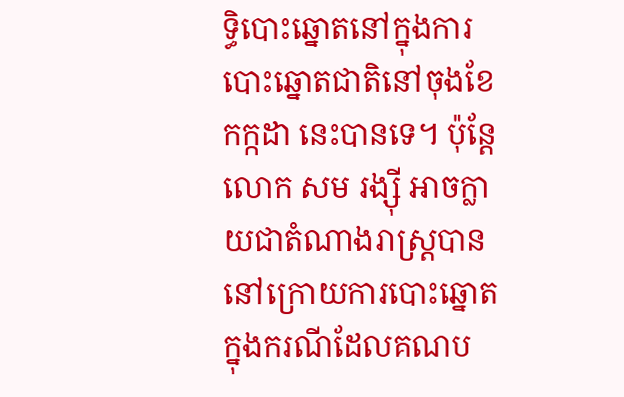ទ្ធិបោះឆ្នោតនៅក្នុងការបោះឆ្នោតជាតិនៅចុងខែកក្កដា នេះបានទេ។ ប៉ុន្តែលោក សម រង្ស៊ី អាចក្លាយជាតំណាងរាស្ត្របាននៅក្រោយការបោះឆ្នោតក្នុងករណីដែលគណប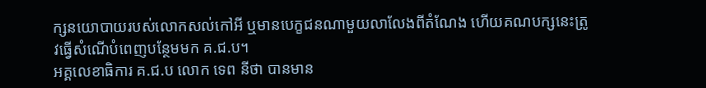ក្សនយោបាយរបស់លោកសល់កៅអី ឬមានបេក្ខជនណាមួយលាលែងពីតំណែង ហើយគណបក្សនេះត្រូវធ្វើសំណើបំពេញបន្ថែមមក គ.ជ.ប។
អគ្គលេខាធិការ គ.ជ.ប លោក ទេព នីថា បានមាន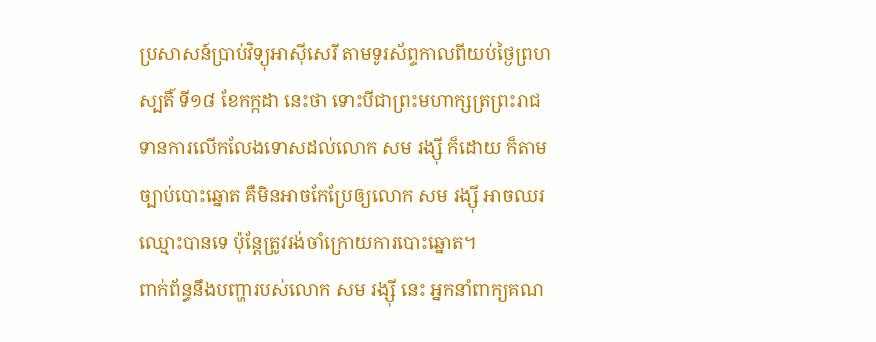ប្រសាសន៍ប្រាប់វិទ្យុអាស៊ីសេរី តាមទូរស័ព្ទកាលពីយប់ថ្ងៃព្រហស្បតិ៍ ទី១៨ ខែកក្កដា នេះថា ទោះបីជាព្រះមហាក្សត្រព្រះរាជទានការលើកលែងទោសដល់លោក សម រង្ស៊ី ក៏ដោយ ក៏តាមច្បាប់បោះឆ្នោត គឺមិនអាចកែប្រែឲ្យលោក សម រង្ស៊ី អាចឈរឈ្មោះបានទេ ប៉ុន្តែត្រូវរង់ចាំក្រោយការបោះឆ្នោត។
ពាក់ព័ន្ធនឹងបញ្ហារបស់លោក សម រង្ស៊ី នេះ អ្នកនាំពាក្យគណ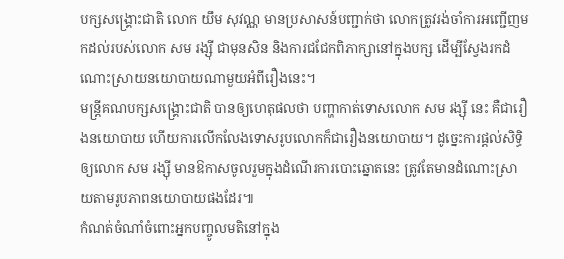បក្សសង្គ្រោះជាតិ លោក យឹម សុវណ្ណ មានប្រសាសន៍បញ្ជាក់ថា លោកត្រូវរង់ចាំការអញ្ជើញមកដល់របស់លោក សម រង្ស៊ី ជាមុនសិន និងការជជែកពិភាក្សានៅក្នុងបក្ស ដើម្បីស្វែងរកដំណោះស្រាយនយោបាយណាមួយអំពីរឿងនេះ។
មន្ត្រីគណបក្សសង្គ្រោះជាតិ បានឲ្យហេតុផលថា បញ្ហាកាត់ទោសលោក សម រង្ស៊ី នេះ គឺជារឿងនយោបាយ ហើយការលើកលែងទោសរូបលោកក៏ជារឿងនយោបាយ។ ដូច្នេះការផ្ដល់សិទ្ធិឲ្យលោក សម រង្ស៊ី មានឱកាសចូលរួមក្នុងដំណើរការបោះឆ្នោតនេះ ត្រូវតែមានដំណោះស្រាយតាមរូបភាពនយោបាយផងដែរ៕
កំណត់ចំណាំចំពោះអ្នកបញ្ចូលមតិនៅក្នុង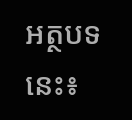អត្ថបទនេះ៖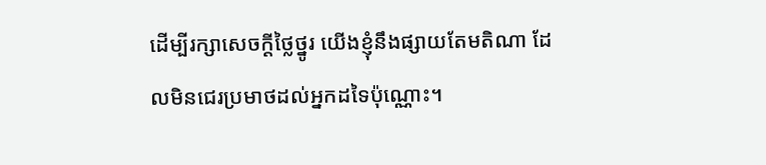ដើម្បីរក្សាសេចក្ដីថ្លៃថ្នូរ យើងខ្ញុំនឹងផ្សាយតែមតិណា ដែលមិនជេរប្រមាថដល់អ្នកដទៃប៉ុណ្ណោះ។